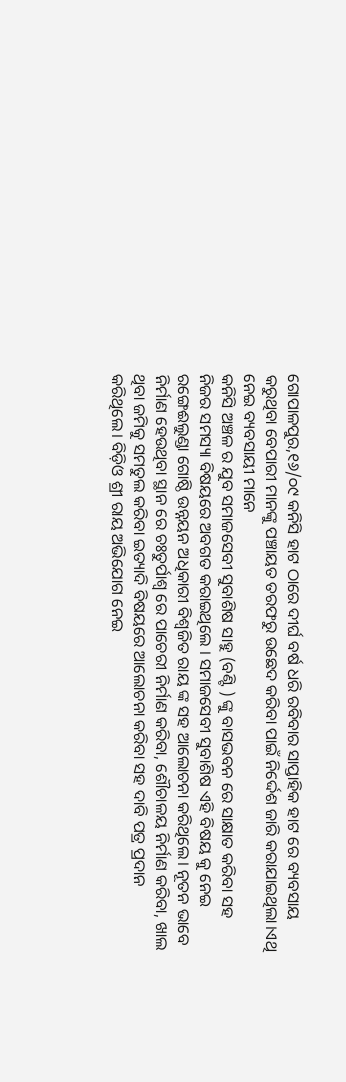ଗୋପାଳପୁର,୧୬/୦୯ କନିସି ହାଟ ଠାରେ ଦୀର୍ଘ ବର୍ଷ ଧରି ରବିବାର ସାପ୍ତାହିକ ହାଟ ରେ ବ୍ୟବସାୟ କରୁଥିବା ବେପାରୀ ମାନଙ୍କୁ ପଞ୍ଚାୟତ ତରଫରୁ ଉଛେଦ କରିବା ପାଇଁ ନିର୍ଦ୍ଦେଶ ଜାରି କରାଯାଇଥିଲା।ଏଥି ନେଇ ବ୍ୟବସାୟୀ ମାନେ
କନିସି ଅଞ୍ଚଳ ର ଯୁବ ସମାଜସେବୀ ସୁବାଶିଷ ସାହୁ (ବଣ୍ଟି ) ଙ୍କୁ ବାସଭବନ ରେ ସାକ୍ଷାତ କରିବା ସହ ନିଜର ସମସ୍ୟା ବିଷୟରେ ଅବଗତ କରାଇଥିଲେ । ସମାଜସେବୀ ସୁବାଶିଷ ଏହି ବିଷୟ କୁ ନେଇ ରଙ୍ଗେଈଲୁଣ୍ଡା ଗୋଷ୍ଠି ଉନ୍ନୟନ ଅଧିକାରୀ ବିଶ୍ୱଜିତ ରାୟ ଙ୍କ ସହ ଆଲୋଚନା କରିଥିଲେ। ନୂତନ ଭାବେ ନିର୍ମାଣ ହେଉଥିବା ସ୍ଥାନ ରେ ଚଃତୁର୍ପାଶ୍ୱ ରେ ପାଚେରୀ ନିର୍ମାଣ କରିବା, ଶୌଚାଳୟ ନିର୍ମାଣ କରିବା, ଖାଲ ଥିବା ଜମିକୁ ସମତୁଲ କରିବା ଇତ୍ୟାଦି ବିଷୟରେ ଆଲୋଚନା କରିବା ସହ ଦାବି ପତ୍ର ପ୍ରଦାନ କରିଥିଲେ। ବିଡ଼ିଓ ଶ୍ରୀ ରାୟ ଅଭିଯୋଗ ନେଇ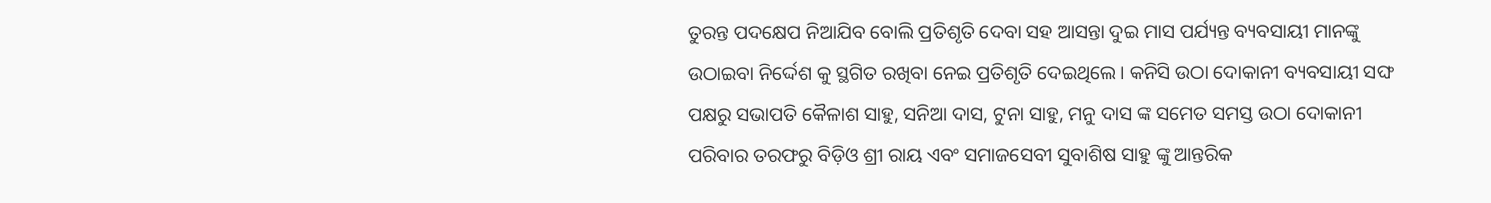ତୁରନ୍ତ ପଦକ୍ଷେପ ନିଆଯିବ ବୋଲି ପ୍ରତିଶୃତି ଦେବା ସହ ଆସନ୍ତା ଦୁଇ ମାସ ପର୍ଯ୍ୟନ୍ତ ବ୍ୟବସାୟୀ ମାନଙ୍କୁ ଉଠାଇବା ନିର୍ଦ୍ଦେଶ କୁ ସ୍ଥଗିତ ରଖିବା ନେଇ ପ୍ରତିଶୃତି ଦେଇଥିଲେ। କନିସି ଉଠା ଦୋକାନୀ ବ୍ୟବସାୟୀ ସଙ୍ଘ ପକ୍ଷରୁ ସଭାପତି କୈଳାଶ ସାହୁ, ସନିଆ ଦାସ, ଟୁନା ସାହୁ, ମନୁ ଦାସ ଙ୍କ ସମେତ ସମସ୍ତ ଉଠା ଦୋକାନୀ ପରିବାର ତରଫରୁ ବିଡ଼ିଓ ଶ୍ରୀ ରାୟ ଏବଂ ସମାଜସେବୀ ସୁବାଶିଷ ସାହୁ ଙ୍କୁ ଆନ୍ତରିକ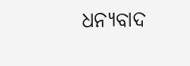ଧନ୍ୟବାଦ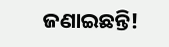ଜଣାଇଛନ୍ତି!